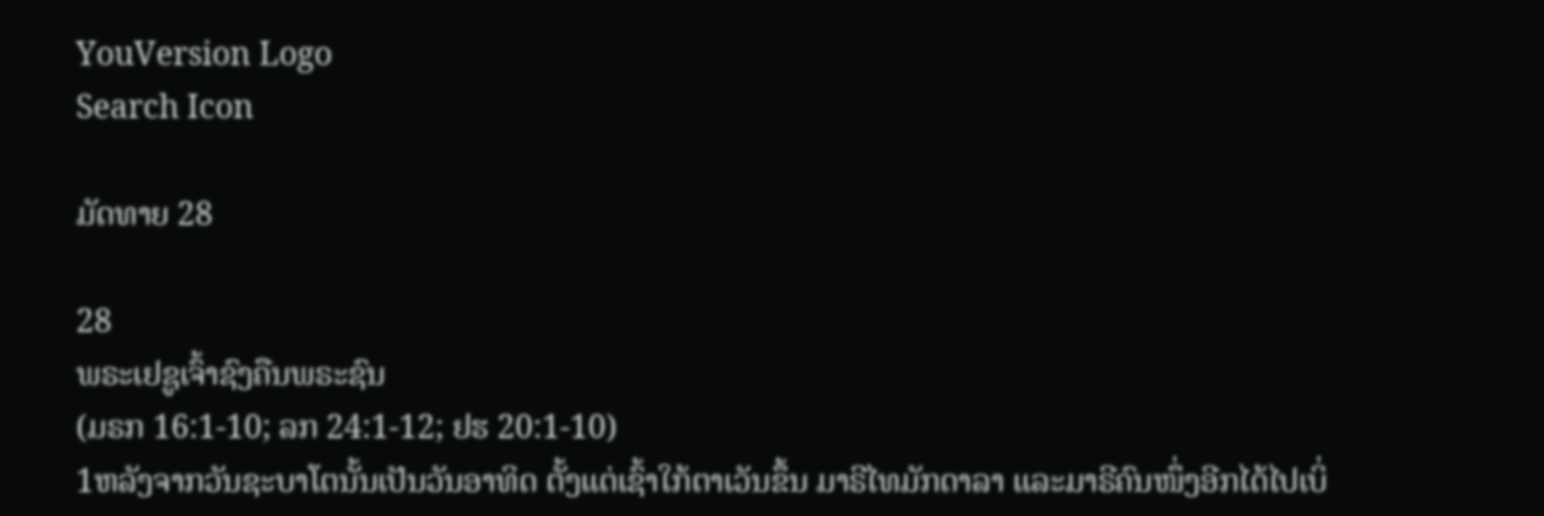YouVersion Logo
Search Icon

ມັດທາຍ 28

28
ພຣະເຢຊູເຈົ້າຊົງຄືນພຣະຊົນ
(ມຣກ 16:1-10; ລກ 24:1-12; ຢຮ 20:1-10)
1ຫລັງຈາກວັນຊະບາໂຕນັ້ນເປັນວັນອາທິດ ຕັ້ງແຕ່ເຊົ້າໃກ້ຕາເວັນຂຶ້ນ ມາຣີໄທມັກດາລາ ແລະມາຣີຄົນໜຶ່ງອີກໄດ້ໄປເບິ່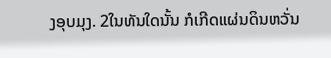ງອຸບມຸງ. 2ໃນທັນໃດນັ້ນ ກໍເກີດແຜ່ນດິນຫວັ່ນ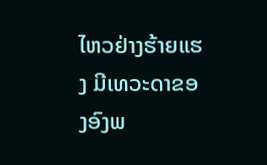ໄຫວຢ່າງຮ້າຍແຮງ ມີເທວະດາຂອງອົງພ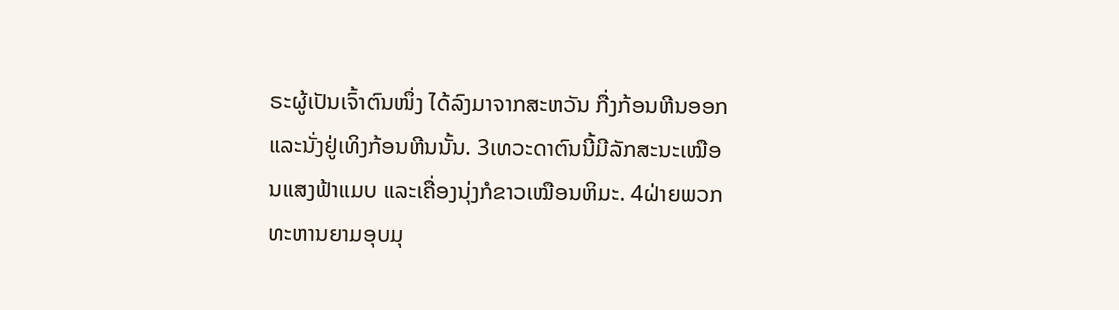ຣະຜູ້ເປັນເຈົ້າຕົນໜຶ່ງ ໄດ້ລົງມາຈາກສະຫວັນ ກື່ງກ້ອນຫີນອອກ ແລະນັ່ງຢູ່ເທິງກ້ອນຫີນນັ້ນ. 3ເທວະດາຕົນນີ້ມີລັກສະນະເໝືອນແສງຟ້າແມບ ແລະເຄື່ອງນຸ່ງກໍຂາວເໝືອນຫິມະ. 4ຝ່າຍພວກທະຫານຍາມອຸບມຸ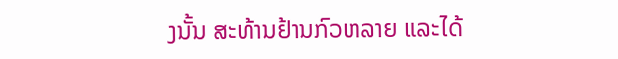ງນັ້ນ ສະທ້ານຢ້ານກົວຫລາຍ ແລະໄດ້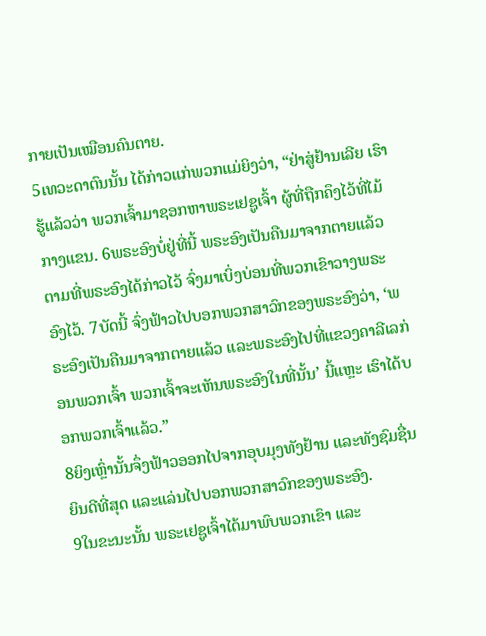ກາຍເປັນເໝືອນຄົນຕາຍ.
5ເທວະດາຕົນນັ້ນ ໄດ້ກ່າວແກ່ພວກແມ່ຍິງວ່າ, “ຢ່າສູ່ຢ້ານເລີຍ ເຮົາຮູ້ແລ້ວວ່າ ພວກເຈົ້າມາຊອກຫາພຣະເຢຊູເຈົ້າ ຜູ້ທີ່ຖືກຄຶງໄວ້ທີ່ໄມ້ກາງແຂນ. 6ພຣະອົງບໍ່ຢູ່ທີ່ນີ້ ພຣະອົງເປັນຄືນມາຈາກຕາຍແລ້ວ ຕາມທີ່ພຣະອົງໄດ້ກ່າວໄວ້ ຈົ່ງມາເບິ່ງບ່ອນທີ່ພວກເຂົາວາງພຣະອົງໄວ້. 7ບັດນີ້ ຈົ່ງຟ້າວໄປບອກພວກສາວົກຂອງພຣະອົງວ່າ, ‘ພຣະອົງເປັນຄືນມາຈາກຕາຍແລ້ວ ແລະພຣະອົງໄປທີ່ແຂວງຄາລີເລກ່ອນພວກເຈົ້າ ພວກເຈົ້າຈະເຫັນພຣະອົງໃນທີ່ນັ້ນ’ ນີ້ແຫຼະ ເຮົາໄດ້ບອກພວກເຈົ້າແລ້ວ.”
8ຍິງເຫຼົ່ານັ້ນຈຶ່ງຟ້າວອອກໄປຈາກອຸບມຸງທັງຢ້ານ ແລະທັງຊົມຊື່ນຍິນດີທີ່ສຸດ ແລະແລ່ນໄປບອກພວກສາວົກຂອງພຣະອົງ.
9ໃນຂະນະນັ້ນ ພຣະເຢຊູເຈົ້າໄດ້ມາພົບພວກເຂົາ ແລະ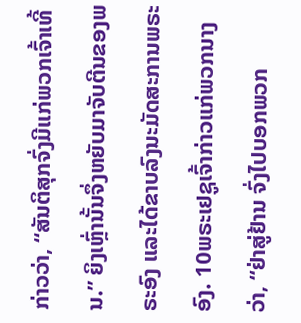ກ່າວວ່າ, “ສັນຕິສຸກຈົ່ງມີແກ່ພວກເຈົ້າເທີ້ນ.” ຍິງເຫຼົ່ານັ້ນຈຶ່ງຫຍັບມາຈັບຕີນຂອງພຣະອົງ ແລະໄດ້ຂາບລົງນະມັດສະການພຣະອົງ. 10ພຣະເຢຊູເຈົ້າກ່າວແກ່ພວກນາງວ່າ, “ຢ່າສູ່ຢ້ານ ຈົ່ງໄປບອກພວກ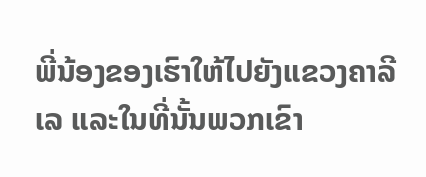ພີ່ນ້ອງຂອງເຮົາໃຫ້ໄປຍັງແຂວງຄາລີເລ ແລະໃນທີ່ນັ້ນພວກເຂົາ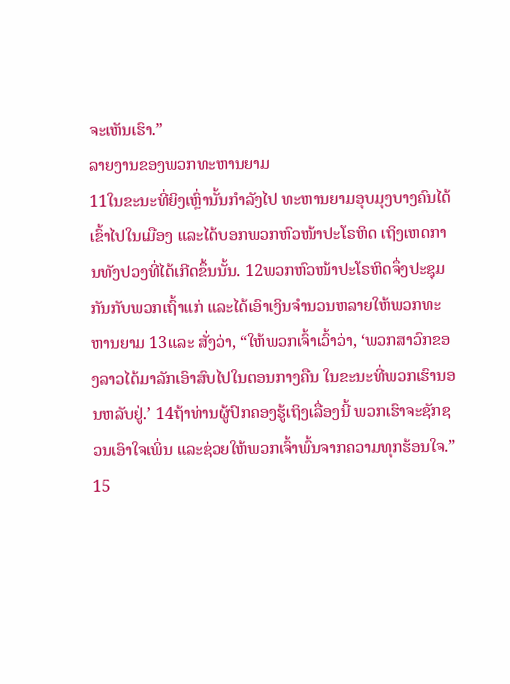ຈະເຫັນເຮົາ.”
ລາຍງານຂອງພວກທະຫານຍາມ
11ໃນຂະນະທີ່ຍິງເຫຼົ່ານັ້ນກຳລັງໄປ ທະຫານຍາມອຸບມຸງບາງຄົນໄດ້ເຂົ້າໄປໃນເມືອງ ແລະໄດ້ບອກພວກຫົວໜ້າປະໂຣຫິດ ເຖິງເຫດການທັງປວງທີ່ໄດ້ເກີດຂຶ້ນນັ້ນ. 12ພວກຫົວໜ້າປະໂຣຫິດຈຶ່ງປະຊຸມກັນກັບພວກເຖົ້າແກ່ ແລະໄດ້ເອົາເງິນຈຳນວນຫລາຍໃຫ້ພວກທະຫານຍາມ 13ແລະ ສັ່ງວ່າ, “ໃຫ້ພວກເຈົ້າເວົ້າວ່າ, ‘ພວກສາວົກຂອງລາວໄດ້ມາລັກເອົາສົບໄປໃນຕອນກາງຄືນ ໃນຂະນະທີ່ພວກເຮົານອນຫລັບຢູ່.’ 14ຖ້າທ່ານຜູ້ປົກຄອງຮູ້ເຖິງເລື່ອງນີ້ ພວກເຮົາຈະຊັກຊວນເອົາໃຈເພິ່ນ ແລະຊ່ວຍໃຫ້ພວກເຈົ້າພົ້ນຈາກຄວາມທຸກຮ້ອນໃຈ.”
15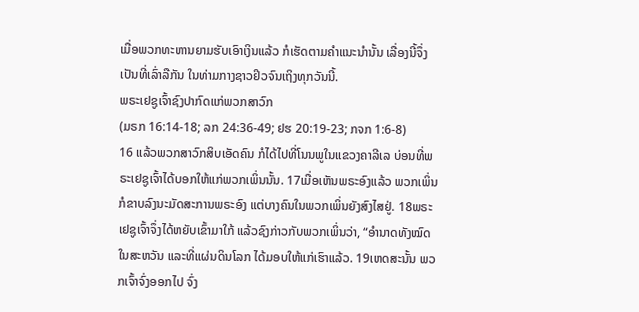ເມື່ອພວກທະຫານຍາມຮັບເອົາເງິນແລ້ວ ກໍເຮັດຕາມຄຳແນະນຳນັ້ນ ເລື່ອງນີ້ຈຶ່ງເປັນທີ່ເລົ່າລືກັນ ໃນທ່າມກາງຊາວຢິວຈົນເຖິງທຸກວັນນີ້.
ພຣະເຢຊູເຈົ້າຊົງປາກົດແກ່ພວກສາວົກ
(ມຣກ 16:14-18; ລກ 24:36-49; ຢຮ 20:19-23; ກຈກ 1:6-8)
16 ແລ້ວພວກສາວົກສິບເອັດຄົນ ກໍໄດ້ໄປທີ່ໂນນພູໃນແຂວງຄາລີເລ ບ່ອນທີ່ພຣະເຢຊູເຈົ້າໄດ້ບອກໃຫ້ແກ່ພວກເພິ່ນນັ້ນ. 17ເມື່ອເຫັນພຣະອົງແລ້ວ ພວກເພິ່ນກໍຂາບລົງນະມັດສະການພຣະອົງ ແຕ່ບາງຄົນໃນພວກເພິ່ນຍັງສົງໄສຢູ່. 18ພຣະເຢຊູເຈົ້າຈຶ່ງໄດ້ຫຍັບເຂົ້າມາໃກ້ ແລ້ວຊົງກ່າວກັບພວກເພິ່ນວ່າ, “ອຳນາດທັງໝົດໃນສະຫວັນ ແລະທີ່ແຜ່ນດິນໂລກ ໄດ້ມອບໃຫ້ແກ່ເຮົາແລ້ວ. 19ເຫດສະນັ້ນ ພວກເຈົ້າຈົ່ງອອກໄປ ຈົ່ງ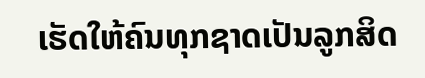ເຮັດໃຫ້ຄົນທຸກຊາດເປັນລູກສິດ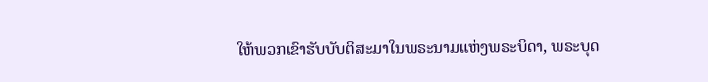ໃຫ້ພວກເຂົາຮັບບັບຕິສະມາໃນພຣະນາມແຫ່ງພຣະບິດາ, ພຣະບຸດ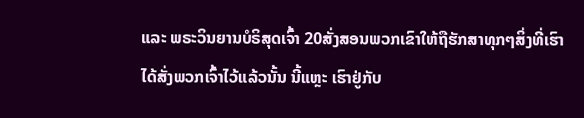ແລະ ພຣະວິນຍານບໍຣິສຸດເຈົ້າ 20ສັ່ງສອນພວກເຂົາໃຫ້ຖືຮັກສາທຸກໆສິ່ງທີ່ເຮົາໄດ້ສັ່ງພວກເຈົ້າໄວ້ແລ້ວນັ້ນ ນີ້ແຫຼະ ເຮົາຢູ່ກັບ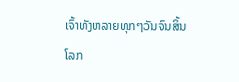ເຈົ້າທັງຫລາຍທຸກໆວັນຈົນສິ້ນໂລກ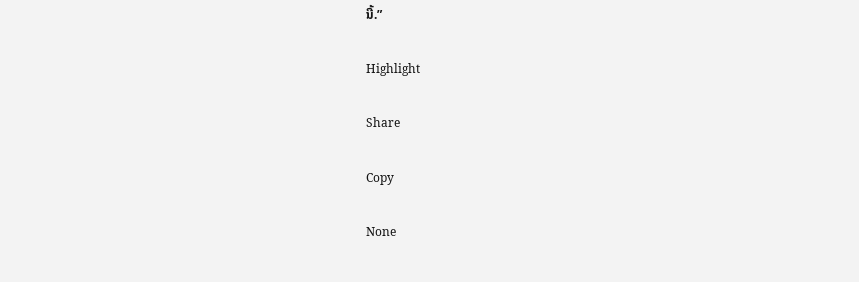ນີ້.”

Highlight

Share

Copy

None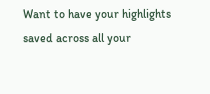Want to have your highlights saved across all your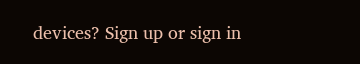devices? Sign up or sign in